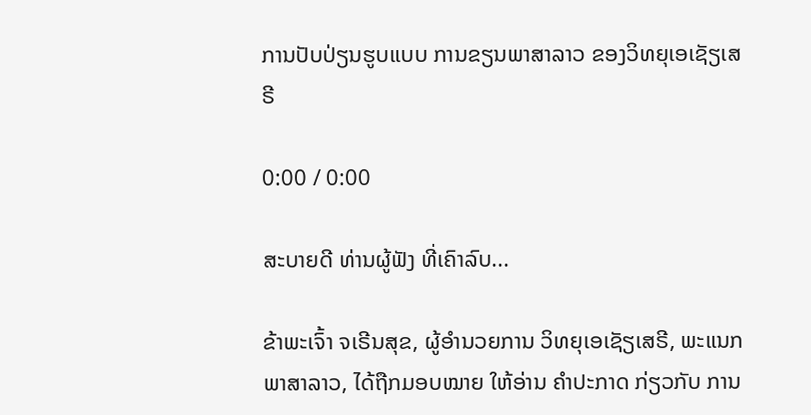ການປັບປ່ຽນຮູບແບບ ການຂຽນພາສາລາວ ຂອງວິທຍຸເອເຊັຽເສຣີ

0:00 / 0:00

ສະບາຍດີ ທ່ານຜູ້ຟັງ ທີ່ເຄົາລົບ...

ຂ້າພະເຈົ້າ ຈເຣີນສຸຂ, ຜູ້ອຳນວຍການ ວິທຍຸເອເຊັຽເສຣີ, ພະແນກພາສາລາວ, ໄດ້ຖືກມອບໝາຍ ໃຫ້ອ່ານ ຄຳປະກາດ ກ່ຽວກັບ ການ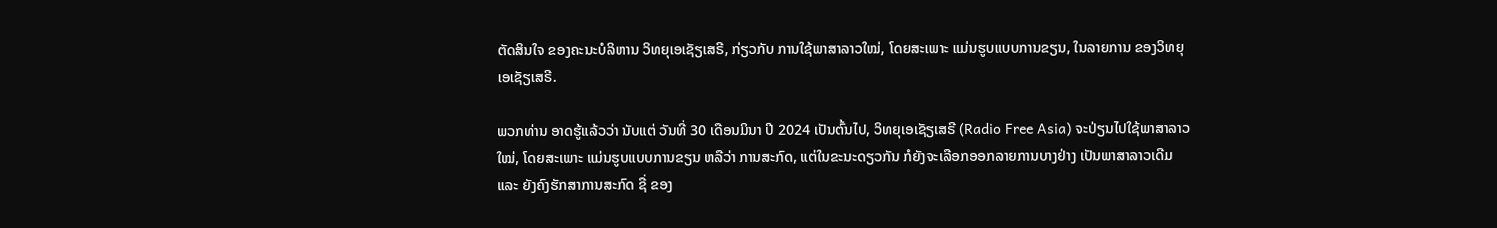ຕັດສິນໃຈ ຂອງຄະນະບໍລິຫານ ວິທຍຸເອເຊັຽເສຣີ, ກ່ຽວກັບ ການໃຊ້ພາສາລາວໃໝ່, ໂດຍສະເພາະ ແມ່ນຮູບແບບການຂຽນ, ໃນລາຍການ ຂອງວິທຍຸເອເຊັຽເສຣີ.

ພວກທ່ານ ອາດຮູ້ແລ້ວວ່າ ນັບແຕ່ ວັນທີ່ 30 ເດືອນມິນາ ປີ 2024 ເປັນຕົ້ນໄປ, ວິທຍຸເອເຊັຽເສຣີ (Radio Free Asia) ຈະປ່ຽນໄປໃຊ້ພາສາລາວໃໝ່, ໂດຍສະເພາະ ແມ່ນຮູບແບບການຂຽນ ຫລືວ່າ ການສະກົດ, ແຕ່ໃນຂະນະດຽວກັນ ກໍຍັງຈະເລືອກອອກລາຍການບາງຢ່າງ ເປັນພາສາລາວເດີມ ແລະ ຍັງຄົງຮັກສາການສະກົດ ຊື່ ຂອງ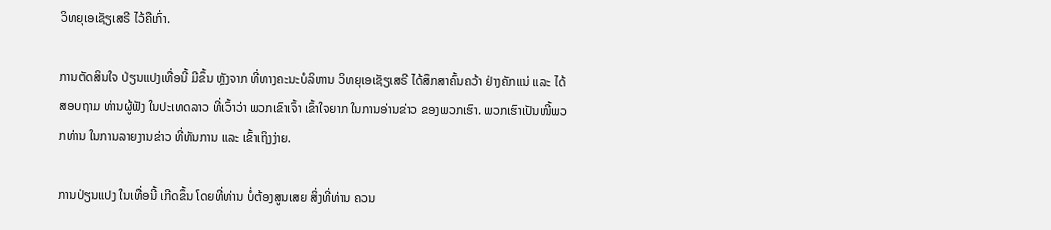ວິທຍຸເອເຊັຽເສຣີ ໄວ້ຄືເກົ່າ.

ການຕັດສິນໃຈ ປ່ຽນແປງເທື່ອນີ້ ມີຂຶ້ນ ຫຼັງຈາກ ທີ່ທາງຄະນະບໍລິຫານ ວິທຍຸເອເຊັຽເສຣີ ໄດ້ສຶກສາຄົ້ນຄວ້າ ຢ່າງຄັກແນ່ ແລະ ໄດ້ສອບຖາມ ທ່ານຜູ້ຟັງ ໃນປະເທດລາວ ທີ່ເວົ້າວ່າ ພວກເຂົາເຈົ້າ ເຂົ້າໃຈຍາກ ໃນການອ່ານຂ່າວ ຂອງພວກເຮົາ. ພວກເຮົາເປັນໜີ້ພວກທ່ານ ໃນການລາຍງານຂ່າວ ທີ່ທັນການ ແລະ ເຂົ້າເຖິງງ່າຍ.

ການປ່ຽນແປງ ໃນເທື່ອນີ້ ເກີດຂຶ້ນ ໂດຍທີ່ທ່ານ ບໍ່ຕ້ອງສູນເສຍ ສິ່ງທີ່ທ່ານ ຄວນ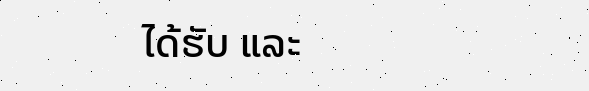ໄດ້ຮັບ ແລະ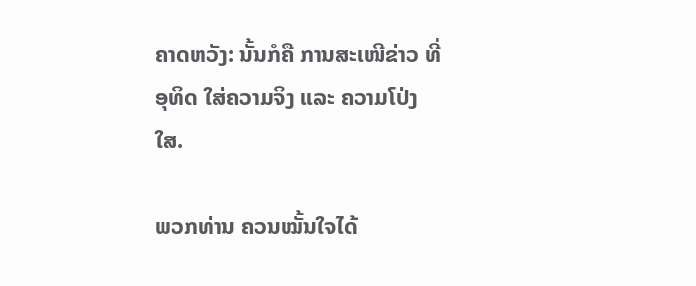ຄາດຫວັງ: ນັ້ນກໍຄື ການສະເໜີຂ່າວ ທີ່ອຸທິດ ໃສ່ຄວາມຈິງ ແລະ ຄວາມໂປ່ງໃສ.

ພວກທ່ານ ຄວນໝັ້ນໃຈໄດ້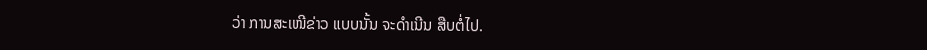ວ່າ ການສະເໜີຂ່າວ ແບບນັ້ນ ຈະດຳເນີນ ສືບຕໍ່ໄປ.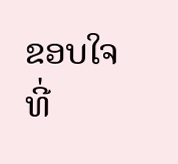ຂອບໃຈ ທີ່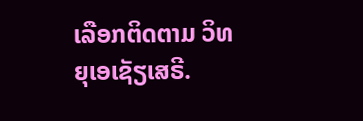ເລືອກຕິດຕາມ ວິທຍຸເອເຊັຽເສຣີ.